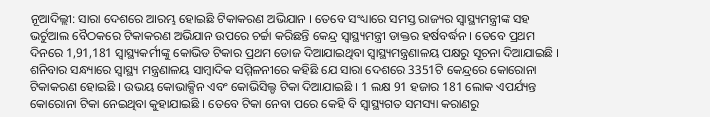ନୂଆଦିଲ୍ଲୀ: ସାରା ଦେଶରେ ଆରମ୍ଭ ହୋଇଛି ଟିକାକରଣ ଅଭିଯାନ । ତେବେ ସଂଧ୍ୟାରେ ସମସ୍ତ ରାଜ୍ୟର ସ୍ବାସ୍ଥ୍ୟମନ୍ତ୍ରୀଙ୍କ ସହ ଭର୍ଚୁଆଲ ବୈଠକରେ ଟିକାକରଣ ଅଭିଯାନ ଉପରେ ଚର୍ଚ୍ଚା କରିଛନ୍ତି କେନ୍ଦ୍ର ସ୍ବାସ୍ଥ୍ୟମନ୍ତ୍ରୀ ଡାକ୍ତର ହର୍ଷବର୍ଦ୍ଧନ । ତେବେ ପ୍ରଥମ ଦିନରେ 1,91,181 ସ୍ବାସ୍ଥ୍ୟକର୍ମୀଙ୍କୁ କୋଭିଡ ଟିକାର ପ୍ରଥମ ଡୋଜ ଦିଆଯାଇଥିବା ସ୍ବାସ୍ଥ୍ୟମନ୍ତ୍ରଣାଳୟ ପକ୍ଷରୁ ସୂଚନା ଦିଆଯାଇଛି ।
ଶନିବାର ସନ୍ଧ୍ୟାରେ ସ୍ୱାସ୍ଥ୍ୟ ମନ୍ତ୍ରଣାଳୟ ସାମ୍ବାଦିକ ସମ୍ମିଳନୀରେ କହିଛି ଯେ ସାରା ଦେଶରେ 3351ଟି କେନ୍ଦ୍ରରେ କୋରୋନା ଟିକାକରଣ ହୋଇଛି । ଉଭୟ କୋଭାକ୍ସିନ ଏବଂ କୋଭିସିଲ୍ଡ ଟିକା ଦିଆଯାଇଛି । 1 ଲକ୍ଷ 91 ହଜାର 181 ଲୋକ ଏପର୍ଯ୍ୟନ୍ତ କୋରୋନା ଟିକା ନେଇଥିବା କୁହାଯାଇଛି । ତେବେ ଟିକା ନେବା ପରେ କେହି ବି ସ୍ବାସ୍ଥ୍ୟଗତ ସମସ୍ୟା କରାଣରୁ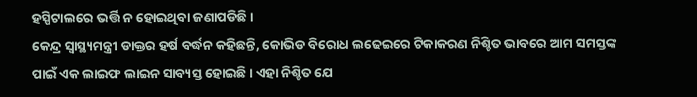ହସ୍ପିଟାଲରେ ଭର୍ତ୍ତି ନ ହୋଇଥିବା ଜଣାପଡିଛି ।
କେନ୍ଦ୍ର ସ୍ୱାସ୍ଥ୍ୟମନ୍ତ୍ରୀ ଡାକ୍ତର ହର୍ଷ ବର୍ଦ୍ଧନ କହିଛନ୍ତି, କୋଭିଡ ବିରୋଧ ଲଢେଇରେ ଟିକାକରଣ ନିଶ୍ଚିତ ଭାବରେ ଆମ ସମସ୍ତଙ୍କ ପାଇଁ ଏକ ଲାଇଫ ଲାଇନ ସାବ୍ୟସ୍ତ ହୋଇଛି । ଏହା ନିଶ୍ଚିତ ଯେ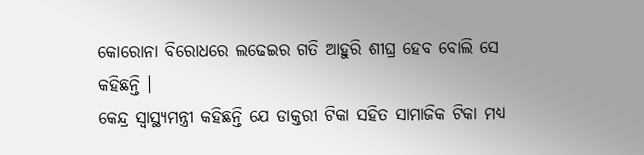କୋରୋନା ବିରୋଧରେ ଲଢେଇର ଗତି ଆହୁରି ଶୀଘ୍ର ହେବ ବୋଲି ସେ କହିଛନ୍ତି ।
କେନ୍ଦ୍ର ସ୍ୱାସ୍ଥ୍ୟମନ୍ତ୍ରୀ କହିଛନ୍ତି ଯେ ଡାକ୍ତରୀ ଟିକା ସହିତ ସାମାଜିକ ଟିକା ମଧ୍ୟ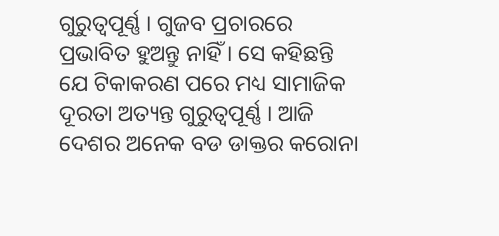ଗୁରୁତ୍ୱପୂର୍ଣ୍ଣ । ଗୁଜବ ପ୍ରଚାରରେ ପ୍ରଭାବିତ ହୁଅନ୍ତୁ ନାହିଁ । ସେ କହିଛନ୍ତି ଯେ ଟିକାକରଣ ପରେ ମଧ୍ୟ ସାମାଜିକ ଦୂରତା ଅତ୍ୟନ୍ତ ଗୁରୁତ୍ୱପୂର୍ଣ୍ଣ । ଆଜି ଦେଶର ଅନେକ ବଡ ଡାକ୍ତର କରୋନା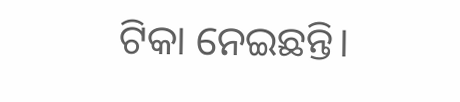ଟିକା ନେଇଛନ୍ତି।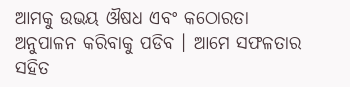ଆମକୁ ଉଭୟ ଔଷଧ ଏବଂ କଠୋରତା ଅନୁପାଳନ କରିବାକୁ ପଡିବ । ଆମେ ସଫଳତାର ସହିତ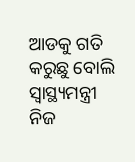ଆଡକୁ ଗତି କରୁଛୁ ବୋଲି ସ୍ବାସ୍ଥ୍ୟମନ୍ତ୍ରୀ ନିଜ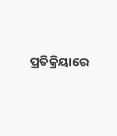ପ୍ରତିକ୍ରିୟାରେ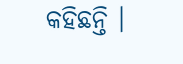କହିଛନ୍ତି ।